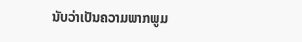ນັບວ່າເປັນຄວາມພາກພູມ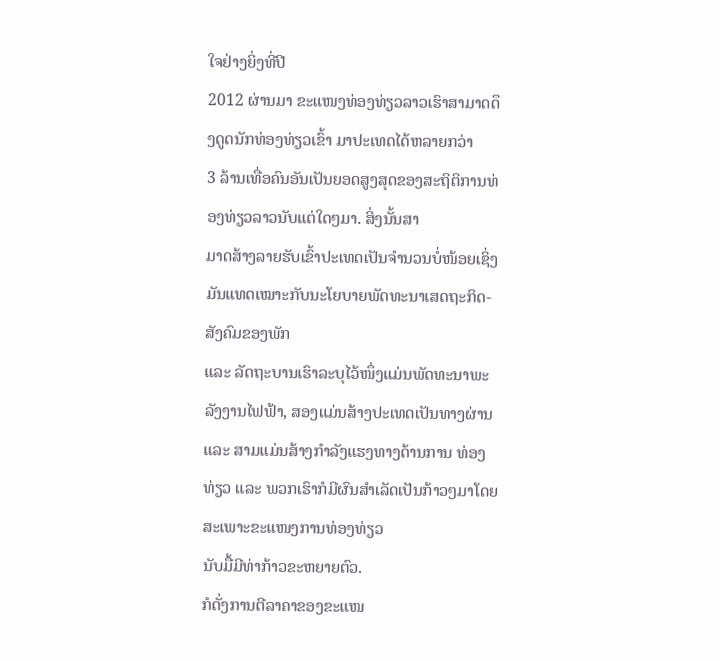ໃຈຢ່າງຍິ່ງທີ່ປີ
2012 ຜ່ານມາ ຂະແໜງທ່ອງທ່ຽວລາວເຮົາສາມາດດຶງດູດນັກທ່ອງທ່ຽວເຂົ້າ ມາປະເທດໄດ້ຫລາຍກວ່າ
3 ລ້ານເທື່ອຄົນອັນເປັນຍອດສູງສຸດຂອງສະຖິຕິການທ່ອງທ່ຽວລາວນັບແຕ່ໃດໆມາ. ສິ່ງນັ້ນສາ
ມາດສ້າງລາຍຮັບເຂົ້າປະເທດເປັນຈຳນວນບໍ່ໜ້ອຍເຊິ່ງມັນແທດເໝາະກັບນະໂຍບາຍພັດທະນາເສດຖະກິດ-ສັງຄົມຂອງພັກ
ແລະ ລັດຖະບານເຮົາລະບຸໄວ້ໜຶ່ງແມ່ນພັດທະນາພະລັງງານໄຟຟ້າ, ສອງແມ່ນສ້າງປະເທດເປັນທາງຜ່ານ
ແລະ ສາມແມ່ນສ້າງກຳລັງແຮງທາງດ້ານການ ທ່ອງທ່ຽວ ແລະ ພວກເຮົາກໍມີຜົນສຳເລັດເປັນກ້າວໆມາໂດຍສະເພາະຂະແໜງການທ່ອງທ່ຽວ
ນັບມື້ມີທ່າກ້າວຂະຫຍາຍຕົວ.
ກໍດັ່ງການຕີລາຄາຂອງຂະແໜ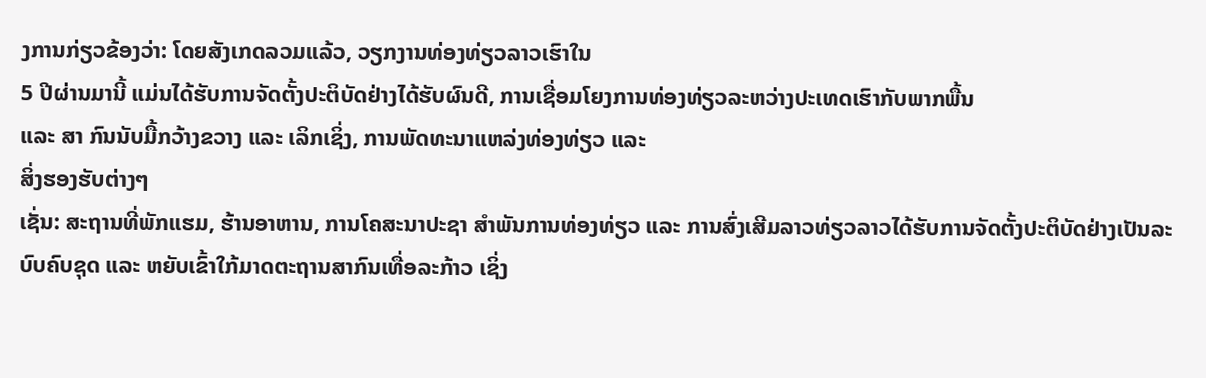ງການກ່ຽວຂ້ອງວ່າ: ໂດຍສັງເກດລວມແລ້ວ, ວຽກງານທ່ອງທ່ຽວລາວເຮົາໃນ
5 ປີຜ່ານມານີ້ ແມ່ນໄດ້ຮັບການຈັດຕັ້ງປະຕິບັດຢ່າງໄດ້ຮັບຜົນດີ, ການເຊື່ອມໂຍງການທ່ອງທ່ຽວລະຫວ່າງປະເທດເຮົາກັບພາກພື້ນ
ແລະ ສາ ກົນນັບມື້ກວ້າງຂວາງ ແລະ ເລິກເຊິ່ງ, ການພັດທະນາແຫລ່ງທ່ອງທ່ຽວ ແລະ
ສິ່ງຮອງຮັບຕ່າງໆ
ເຊັ່ນ: ສະຖານທີ່ພັກແຮມ, ຮ້ານອາຫານ, ການໂຄສະນາປະຊາ ສຳພັນການທ່ອງທ່ຽວ ແລະ ການສົ່ງເສີມລາວທ່ຽວລາວໄດ້ຮັບການຈັດຕັ້ງປະຕິບັດຢ່າງເປັນລະບົບຄົບຊຸດ ແລະ ຫຍັບເຂົ້າໃກ້ມາດຕະຖານສາກົນເທື່ອລະກ້າວ ເຊິ່ງ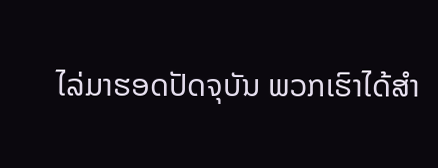ໄລ່ມາຮອດປັດຈຸບັນ ພວກເຮົາໄດ້ສຳ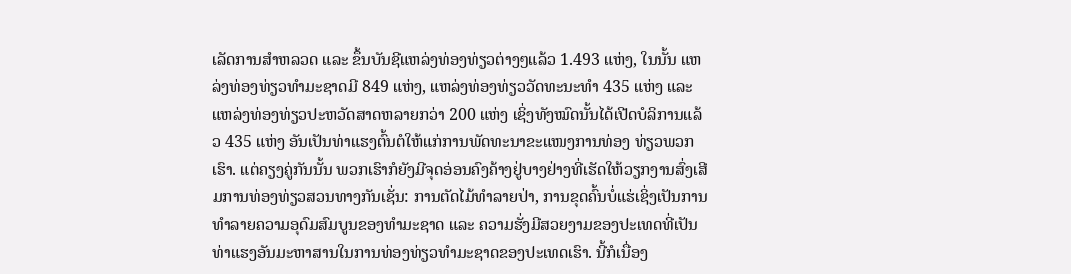ເລັດການສຳຫລວດ ແລະ ຂຶ້ນບັນຊີແຫລ່ງທ່ອງທ່ຽວຕ່າງໆແລ້ວ 1.493 ແຫ່ງ, ໃນນັ້ນ ແຫລ່ງທ່ອງທ່ຽວທຳມະຊາດມີ 849 ແຫ່ງ, ແຫລ່ງທ່ອງທ່ຽວວັດທະນະທຳ 435 ແຫ່ງ ແລະ ແຫລ່ງທ່ອງທ່ຽວປະຫວັດສາດຫລາຍກວ່າ 200 ແຫ່ງ ເຊິ່ງທັງໝົດນັ້ນໄດ້ເປີດບໍລິການແລ້ວ 435 ແຫ່ງ ອັນເປັນທ່າແຮງຕົ້ນຕໍໃຫ້ແກ່ການພັດທະນາຂະແໜງການທ່ອງ ທ່ຽວພວກເຮົາ. ແຕ່ຄຽງຄູ່ກັນນັ້ນ ພວກເຮົາກໍຍັງມີຈຸດອ່ອນຄົງຄ້າງຢູ່ບາງຢ່າງທີ່ເຮັດໃຫ້ວຽກງານສົ່ງເສີມການທ່ອງທ່ຽວສວນທາງກັນເຊັ່ນ: ການຕັດໄມ້ທຳລາຍປ່າ, ການຂຸດຄົ້ນບໍ່ແຮ່ເຊິ່ງເປັນການທຳລາຍຄວາມອຸດົມສົມບູນຂອງທຳມະຊາດ ແລະ ຄວາມຮັ່ງມີສວຍງາມຂອງປະເທດທີ່ເປັນທ່າແຮງອັນມະຫາສານໃນການທ່ອງທ່ຽວທຳມະຊາດຂອງປະເທດເຮົາ. ນີ້ກໍເນື່ອງ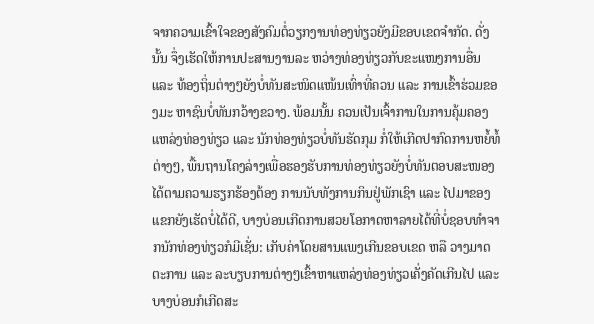ຈາກຄວາມເຂົ້າໃຈຂອງສັງຄົມຕໍ່ວຽກງານທ່ອງທ່ຽວຍັງມີຂອບເຂດຈຳກັດ. ດັ່ງນັ້ນ ຈຶ່ງເຮັດໃຫ້ການປະສານງານລະ ຫວ່າງທ່ອງທ່ຽວກັບຂະແໜງການອື່ນ ແລະ ທ້ອງຖິ່ນຕ່າງໆຍັງບໍ່ທັນສະໜິດແໜ້ນເທົ່າທີ່ຄວນ ແລະ ການເຂົ້າຮ່ວມຂອງມະ ຫາຊົນບໍ່ທັນກວ້າງຂວາງ. ພ້ອມນັ້ນ ຄວນເປັນເຈົ້າການໃນການຄຸ້ມຄອງແຫລ່ງທ່ອງທ່ຽວ ແລະ ນັກທ່ອງທ່ຽວບໍ່ທັນຮັດກຸມ ກໍ່ໃຫ້ເກີດປາກົດການຫຍໍ້ທໍ້ຕ່າງໆ, ພື້ນຖານໂຄງລ່າງເພື່ອຮອງຮັບການທ່ອງທ່ຽວຍັງບໍ່ທັນຕອບສະໜອງໄດ້ຕາມຄວາມຮຽກຮ້ອງຕ້ອງ ການນັບທັງການກິນຢູ່ພັກເຊົາ ແລະ ໄປມາຂອງແຂກຍັງເຮັດບໍ່ໄດ້ດີ, ບາງບ່ອນເກີດການສວຍໂອກາດຫາລາຍໄດ້ທີ່ບໍ່ຊອບທຳຈາກນັກທ່ອງທ່ຽວກໍມີເຊັ່ນ: ເກັບຄ່າໂດຍສານແພງເກີນຂອບເຂດ ຫລື ວາງມາດຕະການ ແລະ ລະບຽບການຕ່າງໆເຂົ້າຫາແຫລ່ງທ່ອງທ່ຽວເຄັ່ງຄັດເກີນໄປ ແລະ ບາງບ່ອນກໍເກີດສະ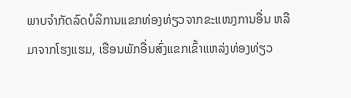ພາບຈຳກັດລົດບໍລິການແຂກທ່ອງທ່ຽວຈາກຂະແໜງການອື່ນ ຫລື ມາຈາກໂຮງແຮມ, ເຮືອນພັກອື່ນສົ່ງແຂກເຂົ້າແຫລ່ງທ່ອງທ່ຽວ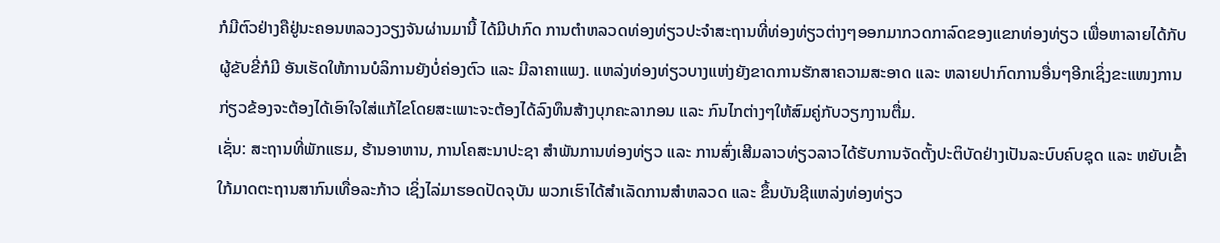ກໍມີຕົວຢ່າງຄືຢູ່ນະຄອນຫລວງວຽງຈັນຜ່ານມານີ້ ໄດ້ມີປາກົດ ການຕຳຫລວດທ່ອງທ່ຽວປະຈຳສະຖານທີ່ທ່ອງທ່ຽວຕ່າງໆອອກມາກວດກາລົດຂອງແຂກທ່ອງທ່ຽວ ເພື່ອຫາລາຍໄດ້ກັບຜູ້ຂັບຂີ່ກໍມີ ອັນເຮັດໃຫ້ການບໍລິການຍັງບໍ່ຄ່ອງຕົວ ແລະ ມີລາຄາແພງ. ແຫລ່ງທ່ອງທ່ຽວບາງແຫ່ງຍັງຂາດການຮັກສາຄວາມສະອາດ ແລະ ຫລາຍປາກົດການອື່ນໆອີກເຊິ່ງຂະແໜງການກ່ຽວຂ້ອງຈະຕ້ອງໄດ້ເອົາໃຈໃສ່ແກ້ໄຂໂດຍສະເພາະຈະຕ້ອງໄດ້ລົງທຶນສ້າງບຸກຄະລາກອນ ແລະ ກົນໄກຕ່າງໆໃຫ້ສົມຄູ່ກັບວຽກງານຕື່ມ.
ເຊັ່ນ: ສະຖານທີ່ພັກແຮມ, ຮ້ານອາຫານ, ການໂຄສະນາປະຊາ ສຳພັນການທ່ອງທ່ຽວ ແລະ ການສົ່ງເສີມລາວທ່ຽວລາວໄດ້ຮັບການຈັດຕັ້ງປະຕິບັດຢ່າງເປັນລະບົບຄົບຊຸດ ແລະ ຫຍັບເຂົ້າໃກ້ມາດຕະຖານສາກົນເທື່ອລະກ້າວ ເຊິ່ງໄລ່ມາຮອດປັດຈຸບັນ ພວກເຮົາໄດ້ສຳເລັດການສຳຫລວດ ແລະ ຂຶ້ນບັນຊີແຫລ່ງທ່ອງທ່ຽວ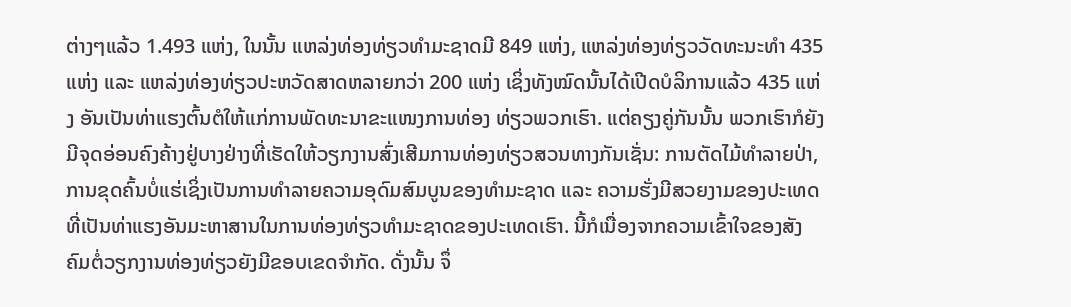ຕ່າງໆແລ້ວ 1.493 ແຫ່ງ, ໃນນັ້ນ ແຫລ່ງທ່ອງທ່ຽວທຳມະຊາດມີ 849 ແຫ່ງ, ແຫລ່ງທ່ອງທ່ຽວວັດທະນະທຳ 435 ແຫ່ງ ແລະ ແຫລ່ງທ່ອງທ່ຽວປະຫວັດສາດຫລາຍກວ່າ 200 ແຫ່ງ ເຊິ່ງທັງໝົດນັ້ນໄດ້ເປີດບໍລິການແລ້ວ 435 ແຫ່ງ ອັນເປັນທ່າແຮງຕົ້ນຕໍໃຫ້ແກ່ການພັດທະນາຂະແໜງການທ່ອງ ທ່ຽວພວກເຮົາ. ແຕ່ຄຽງຄູ່ກັນນັ້ນ ພວກເຮົາກໍຍັງມີຈຸດອ່ອນຄົງຄ້າງຢູ່ບາງຢ່າງທີ່ເຮັດໃຫ້ວຽກງານສົ່ງເສີມການທ່ອງທ່ຽວສວນທາງກັນເຊັ່ນ: ການຕັດໄມ້ທຳລາຍປ່າ, ການຂຸດຄົ້ນບໍ່ແຮ່ເຊິ່ງເປັນການທຳລາຍຄວາມອຸດົມສົມບູນຂອງທຳມະຊາດ ແລະ ຄວາມຮັ່ງມີສວຍງາມຂອງປະເທດທີ່ເປັນທ່າແຮງອັນມະຫາສານໃນການທ່ອງທ່ຽວທຳມະຊາດຂອງປະເທດເຮົາ. ນີ້ກໍເນື່ອງຈາກຄວາມເຂົ້າໃຈຂອງສັງຄົມຕໍ່ວຽກງານທ່ອງທ່ຽວຍັງມີຂອບເຂດຈຳກັດ. ດັ່ງນັ້ນ ຈຶ່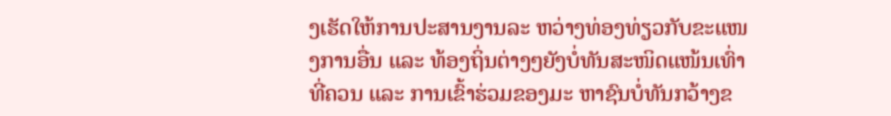ງເຮັດໃຫ້ການປະສານງານລະ ຫວ່າງທ່ອງທ່ຽວກັບຂະແໜງການອື່ນ ແລະ ທ້ອງຖິ່ນຕ່າງໆຍັງບໍ່ທັນສະໜິດແໜ້ນເທົ່າທີ່ຄວນ ແລະ ການເຂົ້າຮ່ວມຂອງມະ ຫາຊົນບໍ່ທັນກວ້າງຂ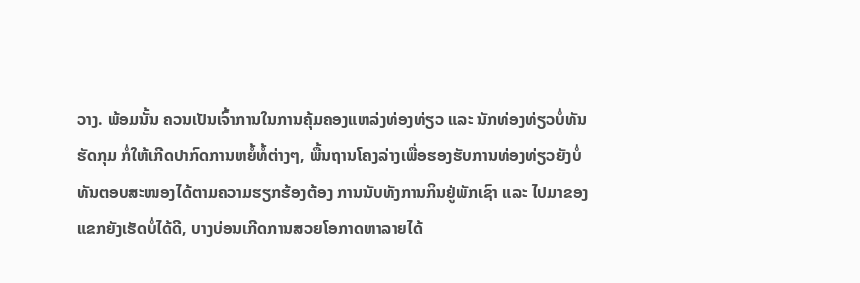ວາງ. ພ້ອມນັ້ນ ຄວນເປັນເຈົ້າການໃນການຄຸ້ມຄອງແຫລ່ງທ່ອງທ່ຽວ ແລະ ນັກທ່ອງທ່ຽວບໍ່ທັນຮັດກຸມ ກໍ່ໃຫ້ເກີດປາກົດການຫຍໍ້ທໍ້ຕ່າງໆ, ພື້ນຖານໂຄງລ່າງເພື່ອຮອງຮັບການທ່ອງທ່ຽວຍັງບໍ່ທັນຕອບສະໜອງໄດ້ຕາມຄວາມຮຽກຮ້ອງຕ້ອງ ການນັບທັງການກິນຢູ່ພັກເຊົາ ແລະ ໄປມາຂອງແຂກຍັງເຮັດບໍ່ໄດ້ດີ, ບາງບ່ອນເກີດການສວຍໂອກາດຫາລາຍໄດ້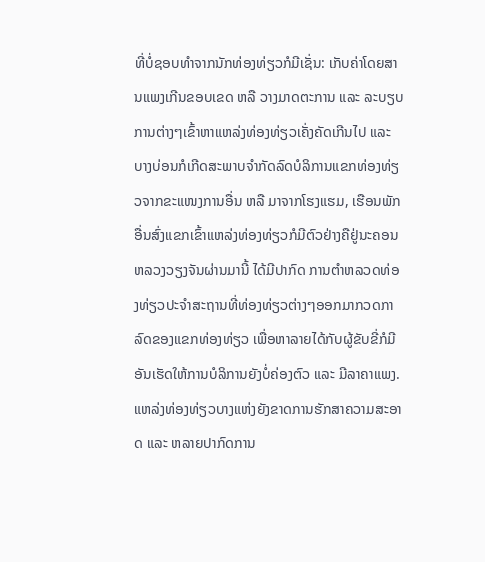ທີ່ບໍ່ຊອບທຳຈາກນັກທ່ອງທ່ຽວກໍມີເຊັ່ນ: ເກັບຄ່າໂດຍສານແພງເກີນຂອບເຂດ ຫລື ວາງມາດຕະການ ແລະ ລະບຽບການຕ່າງໆເຂົ້າຫາແຫລ່ງທ່ອງທ່ຽວເຄັ່ງຄັດເກີນໄປ ແລະ ບາງບ່ອນກໍເກີດສະພາບຈຳກັດລົດບໍລິການແຂກທ່ອງທ່ຽວຈາກຂະແໜງການອື່ນ ຫລື ມາຈາກໂຮງແຮມ, ເຮືອນພັກອື່ນສົ່ງແຂກເຂົ້າແຫລ່ງທ່ອງທ່ຽວກໍມີຕົວຢ່າງຄືຢູ່ນະຄອນຫລວງວຽງຈັນຜ່ານມານີ້ ໄດ້ມີປາກົດ ການຕຳຫລວດທ່ອງທ່ຽວປະຈຳສະຖານທີ່ທ່ອງທ່ຽວຕ່າງໆອອກມາກວດກາລົດຂອງແຂກທ່ອງທ່ຽວ ເພື່ອຫາລາຍໄດ້ກັບຜູ້ຂັບຂີ່ກໍມີ ອັນເຮັດໃຫ້ການບໍລິການຍັງບໍ່ຄ່ອງຕົວ ແລະ ມີລາຄາແພງ. ແຫລ່ງທ່ອງທ່ຽວບາງແຫ່ງຍັງຂາດການຮັກສາຄວາມສະອາດ ແລະ ຫລາຍປາກົດການ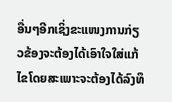ອື່ນໆອີກເຊິ່ງຂະແໜງການກ່ຽວຂ້ອງຈະຕ້ອງໄດ້ເອົາໃຈໃສ່ແກ້ໄຂໂດຍສະເພາະຈະຕ້ອງໄດ້ລົງທຶ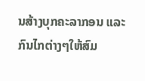ນສ້າງບຸກຄະລາກອນ ແລະ ກົນໄກຕ່າງໆໃຫ້ສົມ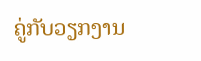ຄູ່ກັບວຽກງານ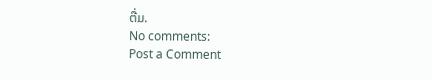ຕື່ມ.
No comments:
Post a Comment